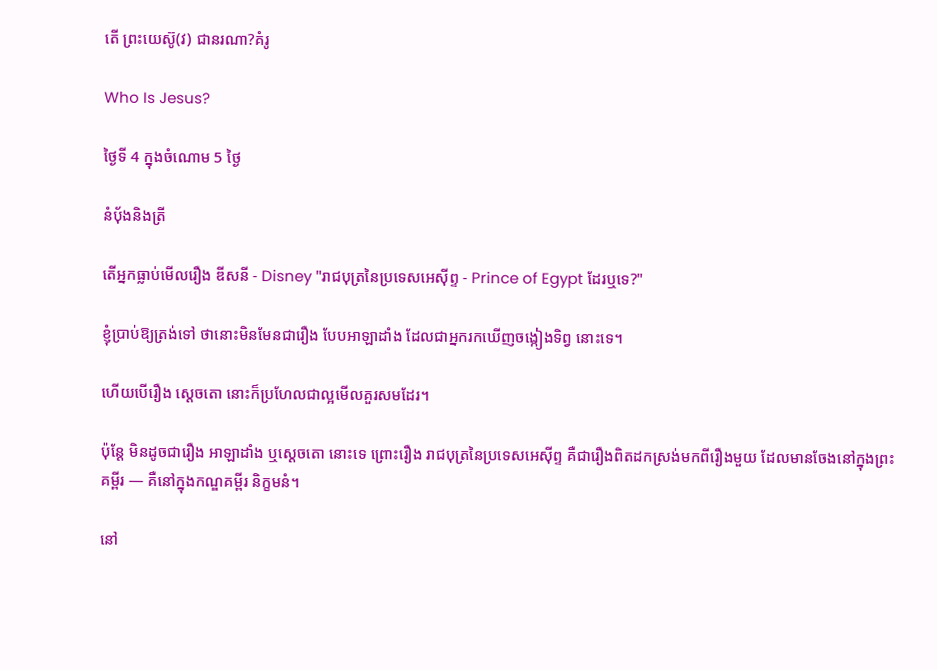តើ ព្រះយេស៊ូ(វ) ជានរណា?គំរូ

Who Is Jesus?

ថ្ងៃទី 4 ក្នុងចំណោម 5 ថ្ងៃ

នំប៉័ងនិងត្រី

តើអ្នកធ្លាប់មើលរឿង ឌីសនី - Disney "រាជបុត្រនៃប្រទេសអេស៊ីព្ទ - Prince of Egypt ដែរឬទេ?"

ខ្ញុំប្រាប់ឱ្យត្រង់ទៅ ថានោះមិនមែនជារឿង បែបអាឡាដាំង ដែលជាអ្នករកឃើញចង្កៀងទិព្វ នោះទេ។

ហើយបើរឿង ស្ដេចតោ នោះក៏ប្រហែលជាល្អមើលគួរសមដែរ។

ប៉ុន្តែ មិនដូចជារឿង អាឡាដាំង ឬស្ដេចតោ នោះទេ ព្រោះរឿង រាជបុត្រនៃប្រទេសអេស៊ីព្ទ គឺជារឿងពិតដកស្រង់មកពីរឿងមួយ ដែលមានចែងនៅក្នុងព្រះគម្ពីរ — គឺនៅក្នុងកណ្ឌគម្ពីរ និក្ខមនំ។

នៅ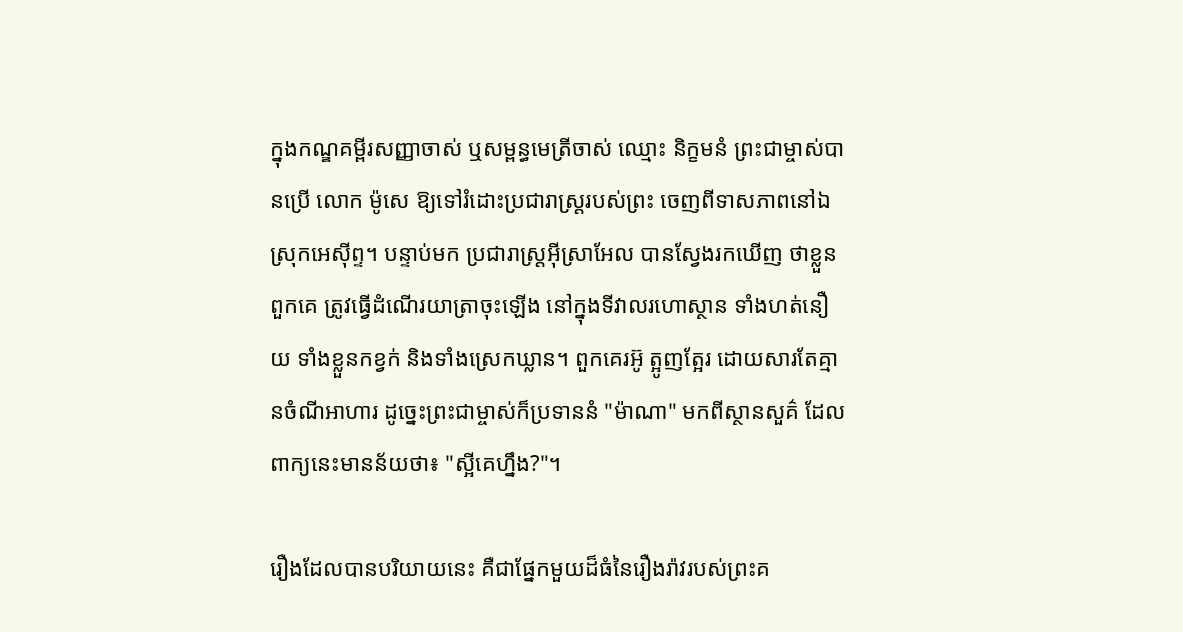ក្នុងកណ្ឌគម្ពីរសញ្ញាចាស់ ឬសម្ពន្ធមេត្រីចាស់ ឈ្មោះ និក្ខមនំ ព្រះជាម្ចាស់បានប្រើ លោក ម៉ូសេ ឱ្យទៅរំដោះប្រជារាស្រ្តរបស់ព្រះ ចេញពីទាសភាពនៅឯស្រុកអេស៊ីព្ទ។ បន្ទាប់មក ប្រជារាស្រ្តអ៊ីស្រាអែល បានស្វែងរកឃើញ ថាខ្លួនពួកគេ ត្រូវធ្វើដំណើរយាត្រាចុះឡើង នៅក្នុងទីវាលរហោស្ថាន ទាំងហត់នឿយ ទាំងខ្លួនកខ្វក់ និងទាំងស្រេកឃ្លាន។ ពួកគេរអ៊ូ ត្អូញត្អែរ ដោយសារតែគ្មានចំណីអាហារ ដូច្នេះព្រះជាម្ចាស់ក៏ប្រទាននំ "ម៉ាណា" មកពីស្ថានសួគ៌ ដែលពាក្យនេះមានន័យថា៖ "ស្អីគេហ្នឹង?"។

រឿងដែលបានបរិយាយនេះ គឺជាផ្នែកមួយដ៏ធំនៃរឿងរ៉ាវរបស់ព្រះគ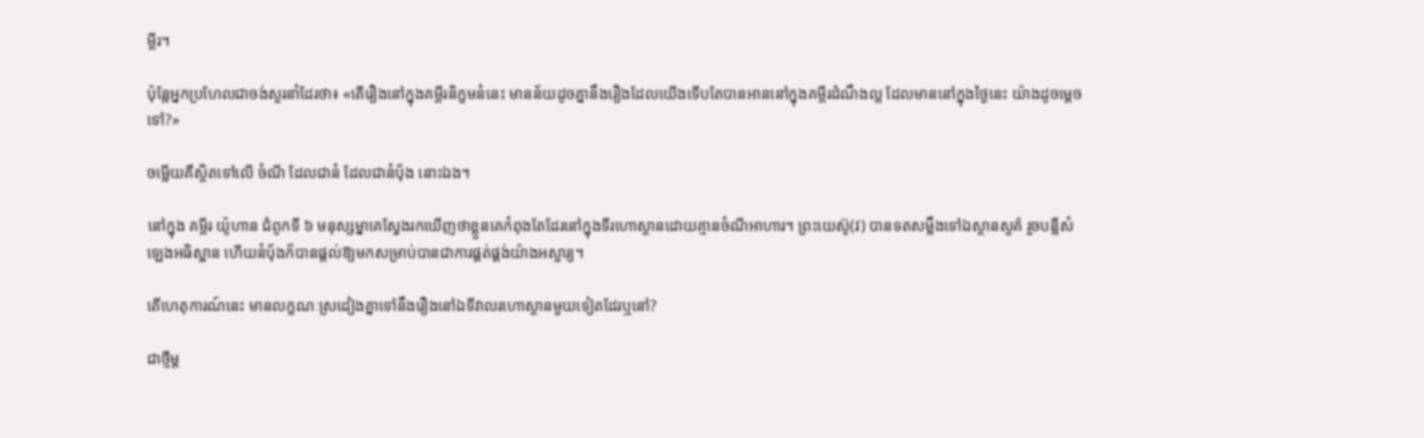ម្ពីរ។

ប៉ុន្តែអ្នកប្រហែលជាចង់សួរនាំដែរថា៖ «តើរឿងនៅក្នុងគម្ពីរនិក្ខមនំនេះ មានន័យដូចគ្នានឹងរឿងដែលយើងទើបតែបានអាននៅក្នុងគម្ពីរដំណឹងល្អ ដែលមាននៅក្នុងថ្ងៃនេះ យ៉ាងដូចម្ដេចទៅ?»

ចម្លើយគឺស្ថិតទៅលើ ចំណី ដែលជានំ ដែលជានំប៉័ង នោះឯង។

នៅក្នុង គម្ពីរ យ៉ូហាន ជំពូកទី ៦ មនុស្សម្នាគេស្វែងរកឃើញថាខ្លួនគេកំពុងតែដែរនៅក្នុងទីរហោស្ថានដោយគ្មានចំណីអាហារ។ ព្រះយេស៊ូ(វ) បានទតសម្លឹងទៅឯស្ថានសួគ៌ រួចបន្លឺសំឡេងអធិស្ឋាន ហើយនំប៉័ងក៏បានផ្ដល់ឱ្យមកសម្រាប់បានជាការផ្គត់ផ្គង់យ៉ាងអស្ចារ្យ។

តើហេតុការណ៍នេះ មានលក្ខណៈស្រដៀងគ្នាទៅនឹងរឿងនៅឯទីវាលរហោស្ថានមួយទៀតដែរឬនៅ?

ជាថ្មីម្ដ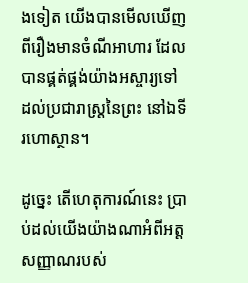ងទៀត យើងបានមើលឃើញពីរឿងមានចំណីអាហារ ដែលបានផ្គត់ផ្គង់យ៉ាងអស្ចារ្យទៅដល់ប្រជារាស្រ្តនៃព្រះ នៅឯទីរហោស្ថាន។

ដូច្នេះ តើហេតុការណ៍នេះ ប្រាប់ដល់យើងយ៉ាងណាអំពីអត្តសញ្ញាណរបស់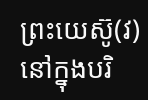ព្រះយេស៊ូ(វ) នៅក្នុងបរិ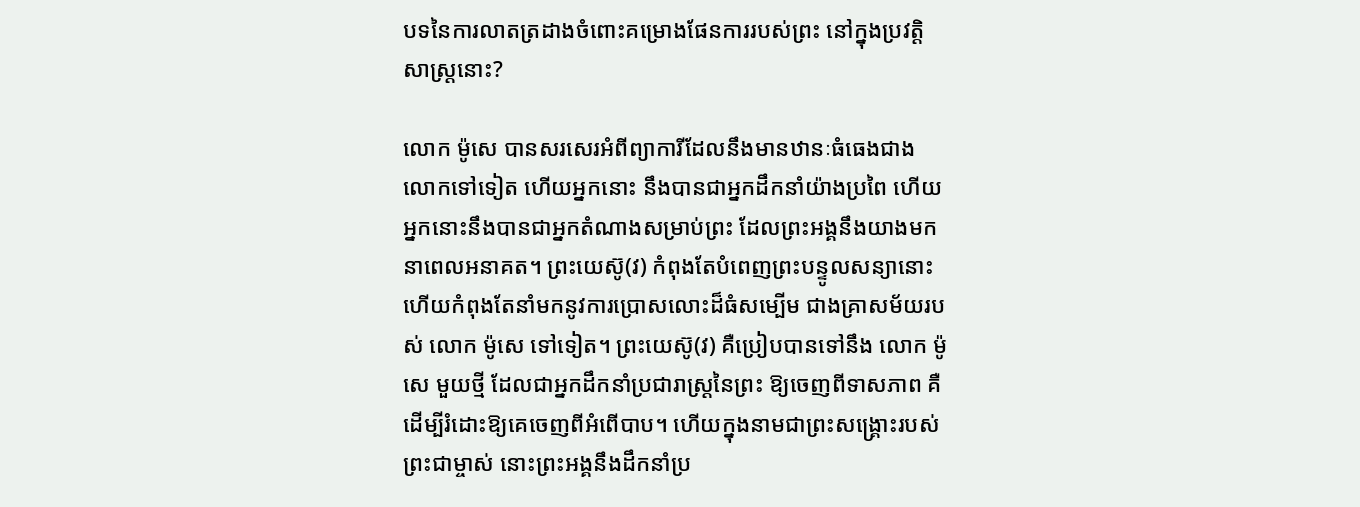បទនៃការលាតត្រដាងចំពោះគម្រោងផែនការរបស់ព្រះ នៅក្នុងប្រវត្តិសាស្រ្តនោះ?

លោក ម៉ូសេ បានសរសេរអំពីព្យាការីដែលនឹងមានឋានៈធំធេងជាងលោកទៅទៀត ហើយអ្នកនោះ នឹងបានជាអ្នកដឹកនាំយ៉ាងប្រពៃ ហើយអ្នកនោះនឹងបានជាអ្នកតំណាងសម្រាប់ព្រះ ដែលព្រះអង្គនឹងយាងមកនាពេលអនាគត។ ព្រះយេស៊ូ(វ) កំពុងតែបំពេញព្រះបន្ទូលសន្យានោះ ហើយកំពុងតែនាំមកនូវការប្រោសលោះដ៏ធំសម្បើម ជាងគ្រាសម័យរបស់ លោក ម៉ូសេ ទៅទៀត។ ព្រះយេស៊ូ(វ) គឺប្រៀបបានទៅនឹង លោក ម៉ូសេ មួយថ្មី ដែលជាអ្នកដឹកនាំប្រជារាស្រ្តនៃព្រះ ឱ្យចេញពីទាសភាព គឺដើម្បីរំដោះឱ្យគេចេញពីអំពើបាប។ ហើយក្នុងនាមជាព្រះសង្គ្រោះរបស់ព្រះជាម្ចាស់ នោះព្រះអង្គនឹងដឹកនាំប្រ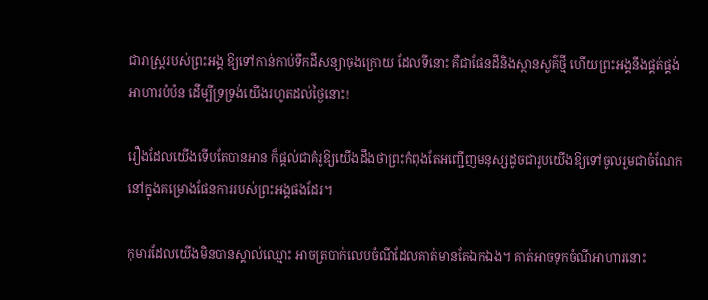ជារាស្រ្តរបស់ព្រះអង្គ ឱ្យទៅកាន់កាប់ទឹកដីសន្យាចុងក្រោយ ដែលទីនោះ គឺជាផែនដីនិងស្ថានសួគ៌ថ្មី ហើយព្រះអង្គនឹងផ្គត់ផ្គង់អាហារបំប៉ន ដើម្បីទ្រទ្រង់យើងរហូតដល់ថ្ងៃនោះ!

រឿងដែលយើងទើបតែបានអាន ក៏ផ្ដល់ជាគំរូឱ្យយើងដឹងថាព្រះកំពុងតែអញ្ជើញមនុស្សដូចជារូបយើងឱ្យទៅចូលរួមជាចំណែកនៅក្នុងគម្រោងផែនការរបស់ព្រះអង្គផងដែរ។

កុមារដែលយើងមិនបានស្គាល់ឈ្មោះ អាចត្របាក់លេបចំណីដែលគាត់មានតែឯកឯង។ គាត់អាចទុកចំណីអាហារនោះ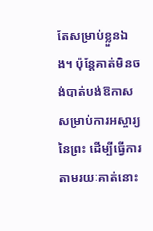តែសម្រាប់ខ្លួនឯង។ ប៉ុន្តែគាត់មិនចង់បាត់បង់ឱកាសសម្រាប់ការអស្ចារ្យនៃព្រះ ដើម្បីធ្វើការតាមរយៈគាត់នោះ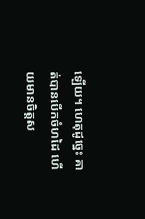ឡើយ។ ហេតុដូច្នេះ គាត់បានបើកចំហដៃ ហើយមានចិត្តស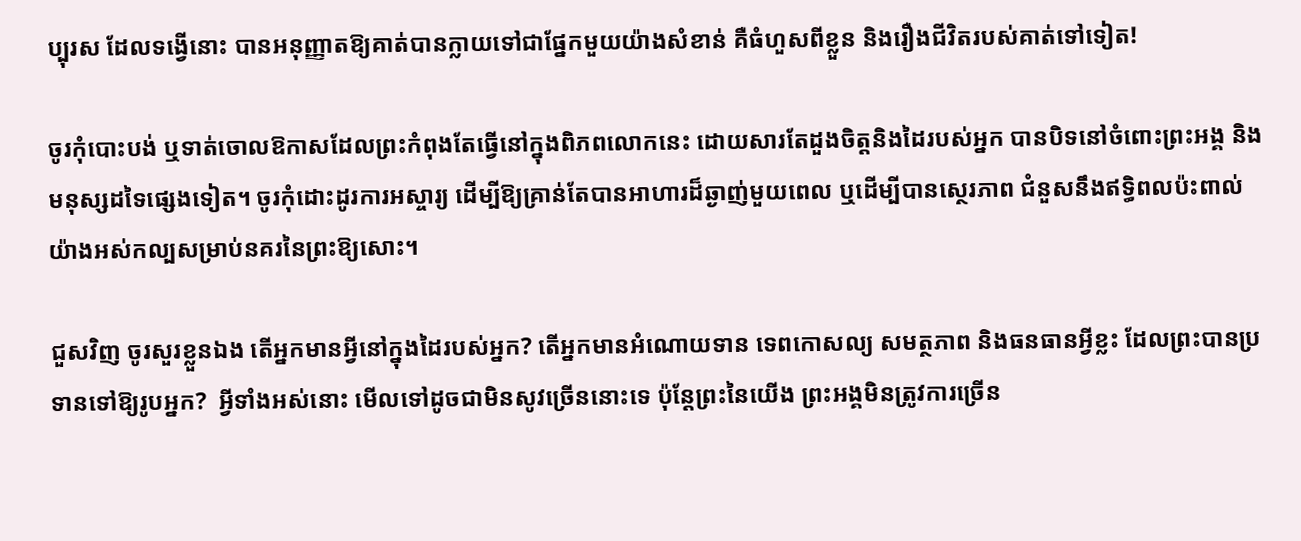ប្បុរស ដែលទង្វើនោះ បានអនុញ្ញាតឱ្យគាត់បានក្លាយទៅជាផ្នែកមួយយ៉ាងសំខាន់ គឺធំហួសពីខ្លួន និងរឿងជីវិតរបស់គាត់ទៅទៀត!

ចូរកុំបោះបង់ ឬទាត់ចោលឱកាសដែលព្រះកំពុងតែធ្វើនៅក្នុងពិភពលោកនេះ ដោយសារតែដួងចិត្តនិងដៃរបស់អ្នក បានបិទនៅចំពោះព្រះអង្គ និងមនុស្សដទៃផ្សេងទៀត។ ចូរកុំដោះដូរការអស្ចារ្យ ដើម្បីឱ្យគ្រាន់តែបានអាហារដ៏ឆ្ងាញ់មួយពេល ឬដើម្បីបានស្ថេរភាព ជំនួសនឹងឥទ្ធិពលប៉ះពាល់យ៉ាងអស់កល្បសម្រាប់នគរនៃព្រះឱ្យសោះ។

ជួសវិញ ចូរសួរខ្លួនឯង តើអ្នកមានអ្វីនៅក្នុងដៃរបស់អ្នក? តើអ្នកមានអំណោយទាន ទេពកោសល្យ សមត្ថភាព និងធនធានអ្វីខ្លះ ដែលព្រះបានប្រទានទៅឱ្យរូបអ្នក?  អ្វីទាំងអស់នោះ មើលទៅដូចជាមិនសូវច្រើននោះទេ ប៉ុន្តែព្រះនៃយើង ព្រះអង្គមិនត្រូវការច្រើន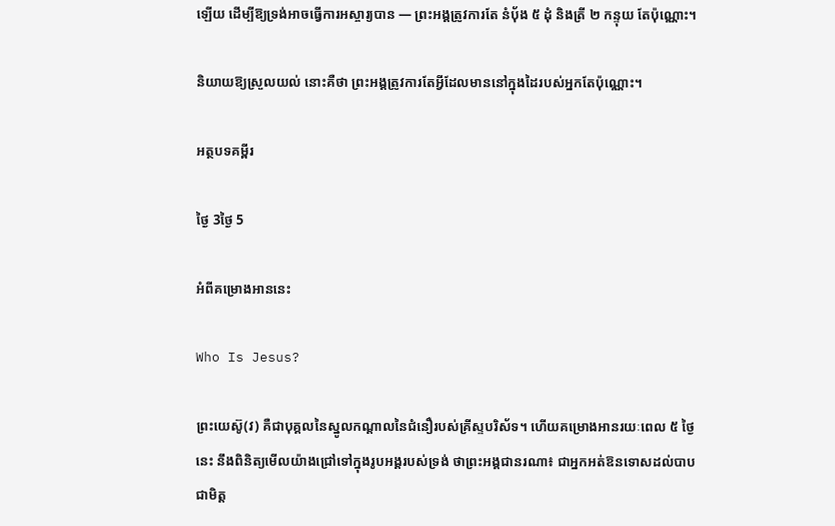ឡើយ ដើម្បីឱ្យទ្រង់អាចធ្វើការអស្ចារ្យបាន — ព្រះអង្គត្រូវការតែ នំប៉័ង ៥ ដុំ និងត្រី ២ កន្ទុយ តែប៉ុណ្ណោះ។

និយាយឱ្យស្រួលយល់ នោះគឺថា ព្រះអង្គត្រូវការតែអ្វីដែលមាននៅក្នុងដៃរបស់អ្នកតែប៉ុណ្ណោះ។

អត្ថបទគម្ពីរ

ថ្ងៃ 3ថ្ងៃ 5

អំពីគម្រោងអាននេះ

Who Is Jesus?

ព្រះយេស៊ូ(វ) គឺជាបុគ្គលនៃស្នូលកណ្ដាលនៃជំនឿរបស់គ្រីស្ទបរិស័ទ។ ហើយគម្រោងអានរយៈពេល ៥ ថ្ងៃនេះ នឹងពិនិត្យមើលយ៉ាងជ្រៅទៅក្នុងរូបអង្គរបស់ទ្រង់ ថាព្រះអង្គជានរណា៖ ជាអ្នកអត់ឱនទោសដល់បាប ជាមិត្ត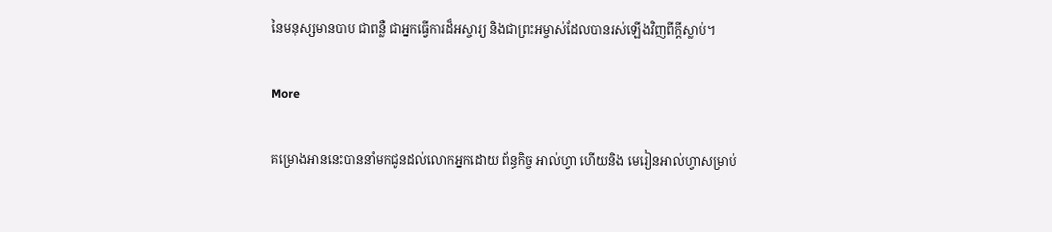នៃមនុស្សមានបាប ជាពន្លឺ ជាអ្នកធ្វើការដ៏អស្ចារ្យ និងជាព្រះអម្ចាស់ដែលបានរស់ឡើងវិញពីក្ដីស្លាប់។

More

គម្រោងអាននេះបាននាំមកជូនដល់លោកអ្នកដោយ ព័ន្ធកិច្ច អាល់ហ្វា ហើយនិង មេរៀនអាល់ហ្វាសម្រាប់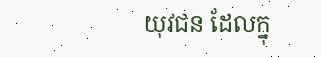យុវជន ដែលក្នុ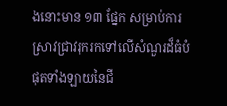ងនោះមាន ១៣ ផ្នែក សម្រាប់ការស្រាវជ្រាវរុករកទៅលើសំណួរដ៏ធំបំផុតទាំងឡាយនៃជី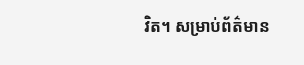វិត។ សម្រាប់ព័ត៌មាន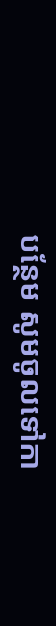បន្ថែម សូមចូលទៅកា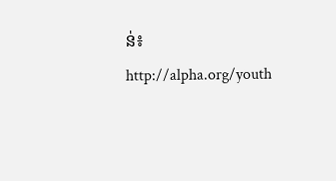ន់៖ http://alpha.org/youth